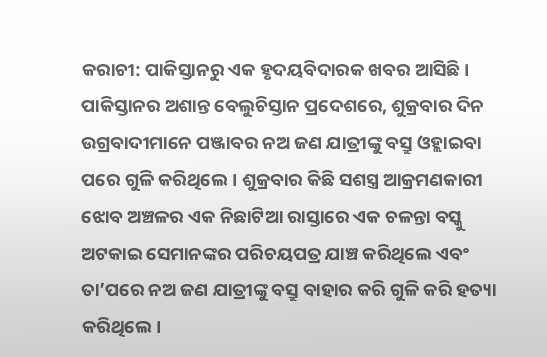କରାଚୀ: ପାକିସ୍ତାନରୁ ଏକ ହୃଦୟବିଦାରକ ଖବର ଆସିଛି। ପାକିସ୍ତାନର ଅଶାନ୍ତ ବେଲୁଚିସ୍ତାନ ପ୍ରଦେଶରେ, ଶୁକ୍ରବାର ଦିନ ଉଗ୍ରବାଦୀମାନେ ପଞ୍ଜାବର ନଅ ଜଣ ଯାତ୍ରୀଙ୍କୁ ବସ୍ରୁ ଓହ୍ଲାଇବା ପରେ ଗୁଳି କରିଥିଲେ। ଶୁକ୍ରବାର କିଛି ସଶସ୍ତ୍ର ଆକ୍ରମଣକାରୀ ଝୋବ ଅଞ୍ଚଳର ଏକ ନିଛାଟିଆ ରାସ୍ତାରେ ଏକ ଚଳନ୍ତା ବସ୍କୁ ଅଟକାଇ ସେମାନଙ୍କର ପରିଚୟପତ୍ର ଯାଞ୍ଚ କରିଥିଲେ ଏବଂ ତା’ପରେ ନଅ ଜଣ ଯାତ୍ରୀଙ୍କୁ ବସ୍ରୁ ବାହାର କରି ଗୁଳି କରି ହତ୍ୟା କରିଥିଲେ।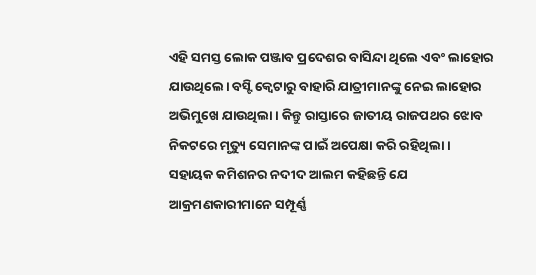ଏହି ସମସ୍ତ ଲୋକ ପଞ୍ଜାବ ପ୍ରଦେଶର ବାସିନ୍ଦା ଥିଲେ ଏବଂ ଲାହୋର ଯାଉଥିଲେ। ବସ୍ଟି କ୍ୱେଟାରୁ ବାହାରି ଯାତ୍ରୀମାନଙ୍କୁ ନେଇ ଲାହୋର ଅଭିମୁଖେ ଯାଉଥିଲା। କିନ୍ତୁ ରାସ୍ତାରେ ଜାତୀୟ ରାଜପଥର ଝୋବ ନିକଟରେ ମୃତ୍ୟୁ ସେମାନଙ୍କ ପାଇଁ ଅପେକ୍ଷା କରି ରହିଥିଲା।
ସହାୟକ କମିଶନର ନଦୀଦ ଆଲମ କହିଛନ୍ତି ଯେ ଆକ୍ରମଣକାରୀମାନେ ସମ୍ପୂର୍ଣ୍ଣ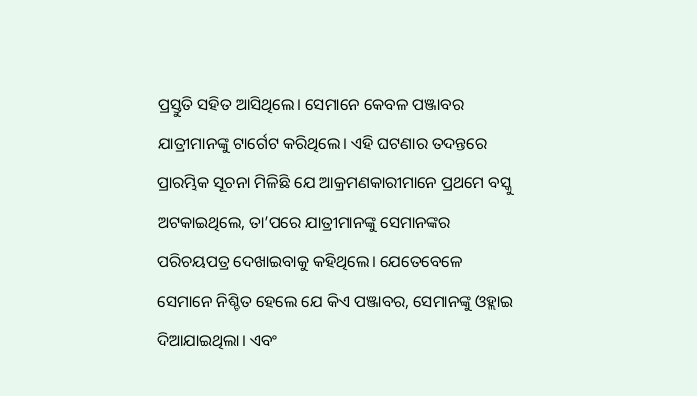ପ୍ରସ୍ତୁତି ସହିତ ଆସିଥିଲେ। ସେମାନେ କେବଳ ପଞ୍ଜାବର ଯାତ୍ରୀମାନଙ୍କୁ ଟାର୍ଗେଟ କରିଥିଲେ। ଏହି ଘଟଣାର ତଦନ୍ତରେ ପ୍ରାରମ୍ଭିକ ସୂଚନା ମିଳିଛି ଯେ ଆକ୍ରମଣକାରୀମାନେ ପ୍ରଥମେ ବସ୍କୁ ଅଟକାଇଥିଲେ, ତା’ପରେ ଯାତ୍ରୀମାନଙ୍କୁ ସେମାନଙ୍କର ପରିଚୟପତ୍ର ଦେଖାଇବାକୁ କହିଥିଲେ। ଯେତେବେଳେ ସେମାନେ ନିଶ୍ଚିତ ହେଲେ ଯେ କିଏ ପଞ୍ଜାବର, ସେମାନଙ୍କୁ ଓହ୍ଲାଇ ଦିଆଯାଇଥିଲା। ଏବଂ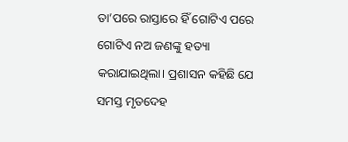ତା’ପରେ ରାସ୍ତାରେ ହିଁ ଗୋଟିଏ ପରେ ଗୋଟିଏ ନଅ ଜଣଙ୍କୁ ହତ୍ୟା କରାଯାଇଥିଲା। ପ୍ରଶାସନ କହିଛି ଯେ ସମସ୍ତ ମୃତଦେହ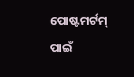ପୋଷ୍ଟମର୍ଟମ୍ ପାଇଁ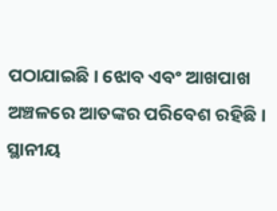ପଠାଯାଇଛି। ଝୋବ ଏବଂ ଆଖପାଖ ଅଞ୍ଚଳରେ ଆତଙ୍କର ପରିବେଶ ରହିଛି। ସ୍ଥାନୀୟ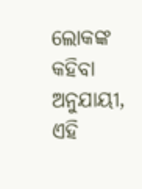ଲୋକଙ୍କ କହିବା ଅନୁଯାୟୀ, ଏହି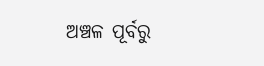ଅଞ୍ଚଳ ପୂର୍ବରୁ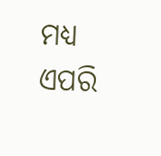ମଧ୍ୟ ଏପରି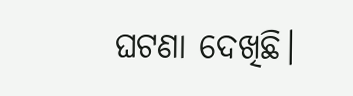ଘଟଣା ଦେଖିଛି।